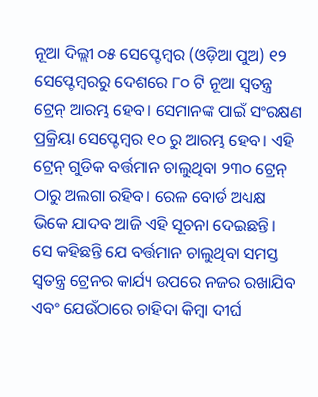ନୂଆ ଦିଲ୍ଲୀ ୦୫ ସେପ୍ଟେମ୍ବର (ଓଡ଼ିଆ ପୁଅ) ୧୨ ସେପ୍ଟେମ୍ବରରୁ ଦେଶରେ ୮୦ ଟି ନୂଆ ସ୍ୱତନ୍ତ୍ର ଟ୍ରେନ୍ ଆରମ୍ଭ ହେବ। ସେମାନଙ୍କ ପାଇଁ ସଂରକ୍ଷଣ ପ୍ରକ୍ରିୟା ସେପ୍ଟେମ୍ବର ୧୦ ରୁ ଆରମ୍ଭ ହେବ। ଏହି ଟ୍ରେନ୍ ଗୁଡିକ ବର୍ତ୍ତମାନ ଚାଲୁଥିବା ୨୩୦ ଟ୍ରେନ୍ ଠାରୁ ଅଲଗା ରହିବ। ରେଳ ବୋର୍ଡ ଅଧ୍ୟକ୍ଷ ଭିକେ ଯାଦବ ଆଜି ଏହି ସୂଚନା ଦେଇଛନ୍ତି।
ସେ କହିଛନ୍ତି ଯେ ବର୍ତ୍ତମାନ ଚାଲୁଥିବା ସମସ୍ତ ସ୍ୱତନ୍ତ୍ର ଟ୍ରେନର କାର୍ଯ୍ୟ ଉପରେ ନଜର ରଖାଯିବ ଏବଂ ଯେଉଁଠାରେ ଚାହିଦା କିମ୍ବା ଦୀର୍ଘ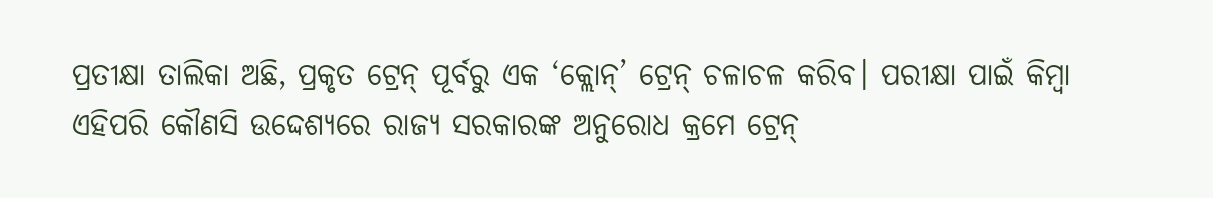ପ୍ରତୀକ୍ଷା ତାଲିକା ଅଛି, ପ୍ରକୃତ ଟ୍ରେନ୍ ପୂର୍ବରୁ ଏକ ‘କ୍ଲୋନ୍’ ଟ୍ରେନ୍ ଚଳାଚଳ କରିବ। ପରୀକ୍ଷା ପାଇଁ କିମ୍ବା ଏହିପରି କୌଣସି ଉଦ୍ଦେଶ୍ୟରେ ରାଜ୍ୟ ସରକାରଙ୍କ ଅନୁରୋଧ କ୍ରମେ ଟ୍ରେନ୍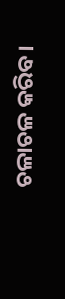ଚଳାଚଳ କରିବ।